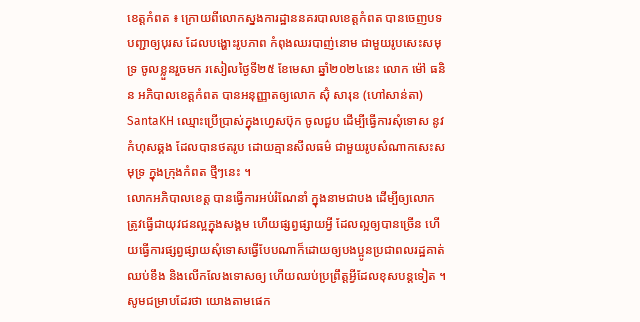ខេត្តកំពត ៖ ក្រោយពីលោកស្នងការដ្ឋាននគរបាលខេត្តកំពត បានចេញបទបញ្ជាឲ្យបុរស ដែលបង្ហោះរូបភាព កំពុងឈរបាញ់នោម ជាមួយរូបសេះសមុទ្រ ចូលខ្លួនរួចមក រសៀលថ្ងៃទី២៥ ខែមេសា ឆ្នាំ២០២៤នេះ លោក ម៉ៅ ធនិន អភិបាលខេត្តកំពត បានអនុញ្ញាតឲ្យលោក ស៊ុំ សារុន (ហៅសាន់តា) SantaKH ឈ្មោះប្រើប្រាស់ក្នុងហ្វេសប៊ុក ចូលជួប ដើម្បីធ្វើការសុំទោស នូវកំហុសឆ្គង ដែលបានថតរូប ដោយគ្មានសីលធម៌ ជាមួយរូបសំណាកសេះសមុទ្រ ក្នុងក្រុងកំពត ថ្មីៗនេះ ។
លោកអភិបាលខេត្ត បានធ្វើការអប់រំណែនាំ ក្នុងនាមជាបង ដើម្បីឲ្យលោក ត្រូវធ្វើជាយុវជនល្អក្នុងសង្គម ហើយផ្សព្វផ្សាយអ្វី ដែលល្អឲ្យបានច្រើន ហើយធ្វើការផ្សព្វផ្សាយសុំទោសធ្វើបែបណាក៏ដោយឲ្យបងប្អូនប្រជាពលរដ្ឋគាត់ឈប់ខឹង និងលើកលែងទោសឲ្យ ហើយឈប់ប្រព្រឹត្តអ្វីដែលខុសបន្តទៀត ។
សូមជម្រាបដែរថា យោងតាមផេក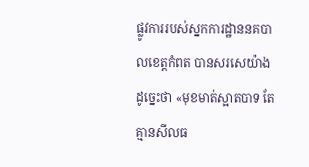ផ្លូវការរបស់ស្នកការដ្ឋាននគបាលខេត្តកំពត បានសរសេយ៉ាងដូច្នេះថា «មុខមាត់ស្អាតបាទ តែគ្មានសីលធ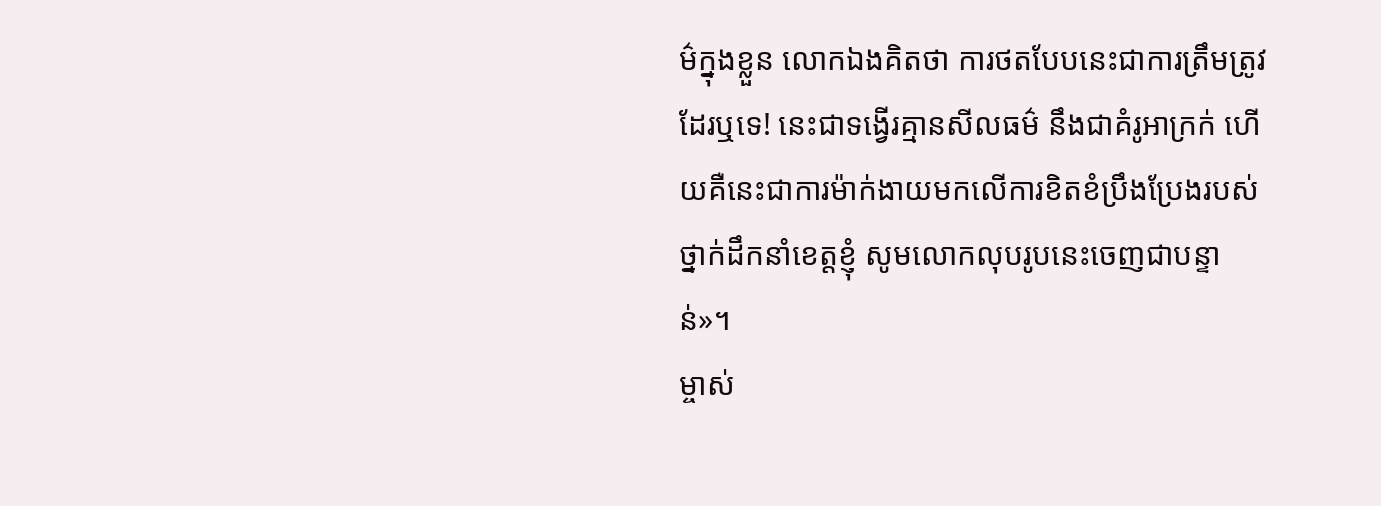ម៌ក្នុងខ្លួន លោកឯងគិតថា ការថតបែបនេះជាការត្រឹមត្រូវដែរឬទេ! នេះជាទង្វើរគ្មានសីលធម៌ នឹងជាគំរូអាក្រក់ ហើយគឺនេះជាការម៉ាក់ងាយមកលើការខិតខំប្រឹងប្រែងរបស់ថ្នាក់ដឹកនាំខេត្តខ្ញុំ សូមលោកលុបរូបនេះចេញជាបន្ទាន់»។
ម្ចាស់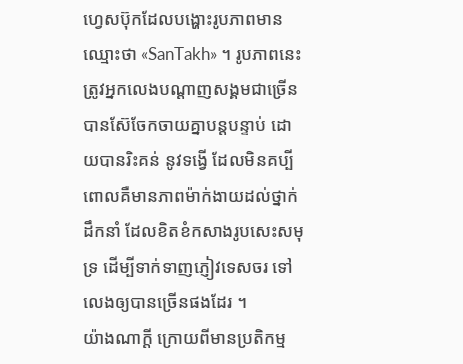ហ្វេសប៊ុកដែលបង្ហោះរូបភាពមានឈ្មោះថា «SanTakh» ។ រូបភាពនេះ ត្រូវអ្នកលេងបណ្តាញសង្គមជាច្រើន បានស៊ែចែកចាយគ្នាបន្តបន្ទាប់ ដោយបានរិះគន់ នូវទង្វើ ដែលមិនគប្បី ពោលគឺមានភាពម៉ាក់ងាយដល់ថ្នាក់ដឹកនាំ ដែលខិតខំកសាងរូបសេះសមុទ្រ ដើម្បីទាក់ទាញភ្ញៀវទេសចរ ទៅលេងឲ្យបានច្រើនផងដែរ ។
យ៉ាងណាក្តី ក្រោយពីមានប្រតិកម្ម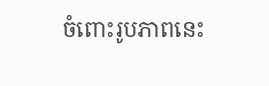ចំពោះរូបភាពនេះ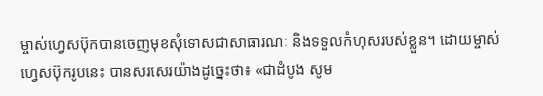ម្ចាស់ហ្វេសប៊ុកបានចេញមុខសុំទោសជាសាធារណៈ និងទទួលកំហុសរបស់ខ្លួន។ ដោយម្ចាស់ហ្វេសប៊ុករូបនេះ បានសរសេរយ៉ាងដូច្នេះថា៖ «ជាដំបូង សូម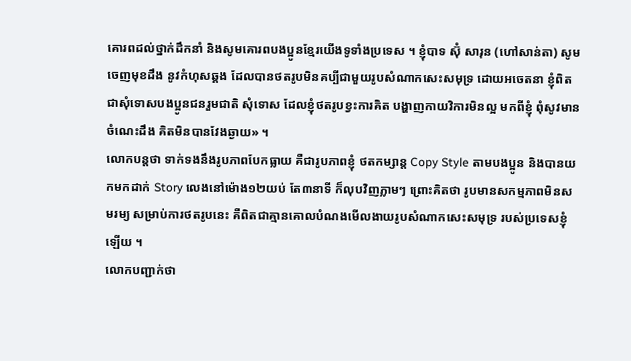គោរពដល់ថ្នាក់ដឹកនាំ និងសូមគោរពបងប្អូនខ្មែរយើងទូទាំងប្រទេស ។ ខ្ញុំបាទ ស៊ុំ សារុន (ហៅសាន់តា) សូមចេញមុខដឹង នូវកំហុសឆ្គង ដែលបានថតរូបមិនគប្បីជាមួយរូបសំណាកសេះសមុទ្រ ដោយអចេតនា ខ្ញុំពិតជាសុំទោសបងប្អូនជនរួមជាតិ សុំទោស ដែលខ្ញុំថតរូបខ្វះការគិត បង្ហាញកាយវិការមិនល្អ មកពីខ្ញុំ ពុំសូវមានចំណេះដឹង គិតមិនបានវែងឆ្ងាយ» ។
លោកបន្តថា ទាក់ទងនឹងរូបភាពបែកធ្លាយ គឺជារូបភាពខ្ញុំ ថតកម្សាន្ត Copy Style តាមបងប្អូន និងបានយកមកដាក់ Story លេងនៅម៉ោង១២យប់ តែ៣នាទី ក៏លុបវិញភ្លាមៗ ព្រោះគិតថា រូបមានសកម្មភាពមិនសមរម្យ សម្រាប់ការថតរូបនេះ គឺពិតជាគ្មានគោលបំណងមើលងាយរូបសំណាកសេះសមុទ្រ របស់ប្រទេសខ្ញុំឡើយ ។
លោកបញ្ជាក់ថា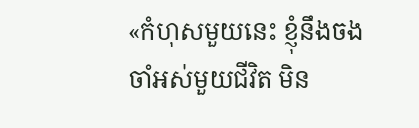«កំហុសមួយនេះ ខ្ញុំនឹងចងចាំអស់មួយជីវិត មិន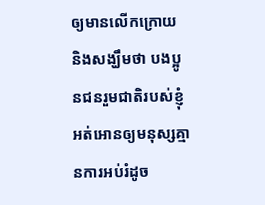ឲ្យមានលើកក្រោយ និងសង្ឃឹមថា បងប្អូនជនរួមជាតិរបស់ខ្ញុំអត់អោនឲ្យមនុស្សគ្មានការអប់រំដូច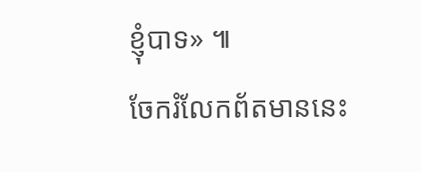ខ្ញុំបាទ» ៕
ចែករំលែកព័តមាននេះ